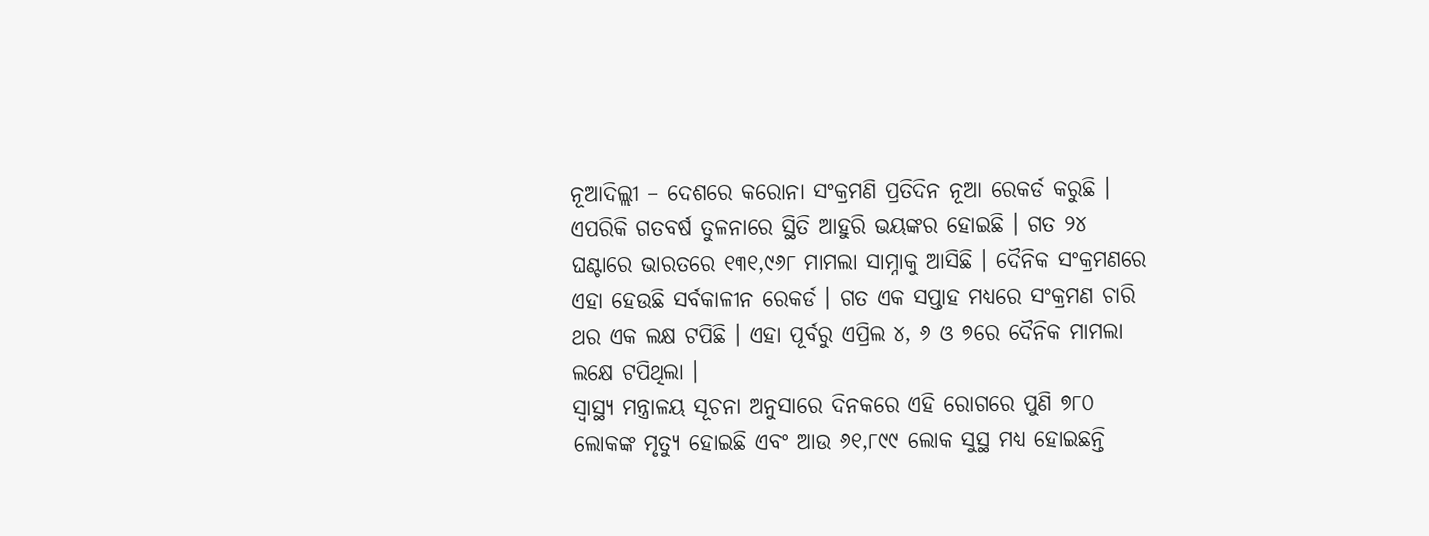ନୂଆଦିଲ୍ଲୀ – ଦେଶରେ କରୋନା ସଂକ୍ରମଣି ପ୍ରତିଦିନ ନୂଆ ରେକର୍ଡ କରୁଛି । ଏପରିକି ଗତବର୍ଷ ତୁଳନାରେ ସ୍ଥିତି ଆହୁରି ଭୟଙ୍କର ହୋଇଛି । ଗତ ୨୪ ଘଣ୍ଟାରେ ଭାରତରେ ୧୩୧,୯୬୮ ମାମଲା ସାମ୍ନାକୁ ଆସିଛି । ଦୈନିକ ସଂକ୍ରମଣରେ ଏହା ହେଉଛି ସର୍ବକାଳୀନ ରେକର୍ଡ । ଗତ ଏକ ସପ୍ତାହ ମଧ୍ୟରେ ସଂକ୍ରମଣ ଚାରି ଥର ଏକ ଲକ୍ଷ ଟପିଛି । ଏହା ପୂର୍ବରୁ ଏପ୍ରିଲ ୪, ୬ ଓ ୭ରେ ଦୈନିକ ମାମଲା ଲକ୍ଷେ ଟପିଥିଲା ।
ସ୍ୱାସ୍ଥ୍ୟ ମନ୍ତ୍ରାଳୟ ସୂଚନା ଅନୁସାରେ ଦିନକରେ ଏହି ରୋଗରେ ପୁଣି ୭୮୦ ଲୋକଙ୍କ ମୃତ୍ୟୁ ହୋଇଛି ଏବଂ ଆଉ ୬୧,୮୯୯ ଲୋକ ସୁସ୍ଥ ମଧ୍ୟ ହୋଇଛନ୍ତି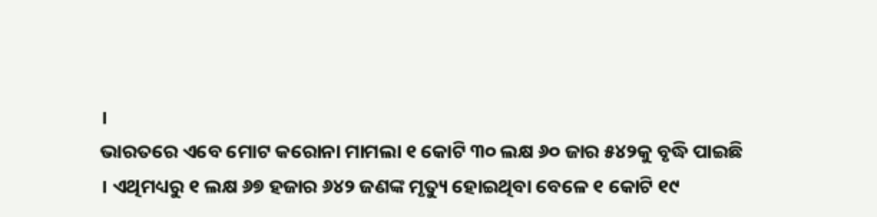।
ଭାରତରେ ଏବେ ମୋଟ କରୋନା ମାମଲା ୧ କୋଟି ୩୦ ଲକ୍ଷ ୬୦ ଜାର ୫୪୨କୁ ବୃଦ୍ଧି ପାଇଛି । ଏଥିମଧ୍ୟରୁ ୧ ଲକ୍ଷ ୬୭ ହଜାର ୬୪୨ ଜଣଙ୍କ ମୃତ୍ୟୁ ହୋଇଥିବା ବେଳେ ୧ କୋଟି ୧୯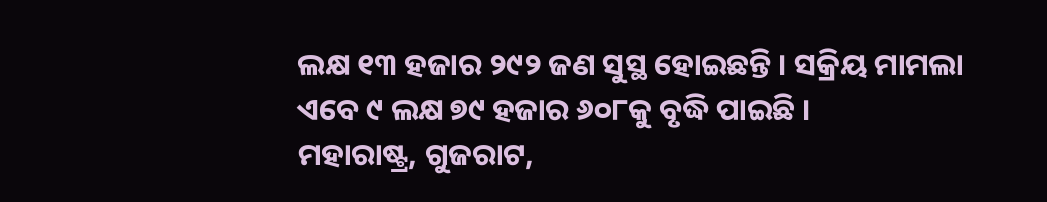ଲକ୍ଷ ୧୩ ହଜାର ୨୯୨ ଜଣ ସୁସ୍ଥ ହୋଇଛନ୍ତି । ସକ୍ରିୟ ମାମଲା ଏବେ ୯ ଲକ୍ଷ ୭୯ ହଜାର ୬୦୮କୁ ବୃଦ୍ଧି ପାଇଛି ।
ମହାରାଷ୍ଟ୍ର, ଗୁଜରାଟ,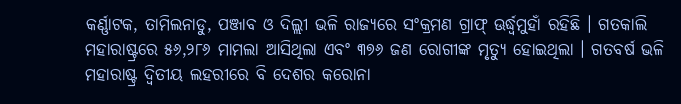କର୍ଣ୍ଣାଟକ, ତାମିଲନାଡୁ, ପଞ୍ଜାବ ଓ ଦିଲ୍ଲୀ ଭଳି ରାଜ୍ୟରେ ସଂକ୍ରମଣ ଗ୍ରାଫ୍ ଊର୍ଦ୍ଧ୍ୱମୁହାଁ ରହିଛି । ଗତକାଲି ମହାରାଷ୍ଟ୍ରରେ ୫୬,୨୮୬ ମାମଲା ଆସିଥିଲା ଏବଂ ୩୭୬ ଜଣ ରୋଗୀଙ୍କ ମୃତ୍ୟୁ ହୋଇଥିଲା । ଗତବର୍ଷ ଭଳି ମହାରାଷ୍ଟ୍ର ଦ୍ୱିତୀୟ ଲହରୀରେ ବି ଦେଶର କରୋନା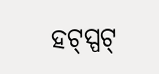ହଟ୍ସ୍ପଟ୍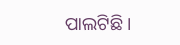ପାଲଟିଛି ।